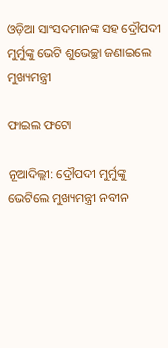ଓଡ଼ିଆ ସାଂସଦମାନଙ୍କ ସହ ଦ୍ରୌପଦୀ ମୁର୍ମୁଙ୍କୁ ଭେଟି ଶୁଭେଚ୍ଛା ଜଣାଇଲେ ମୁଖ୍ୟମନ୍ତ୍ରୀ

ଫାଇଲ ଫଟୋ

ନୂଆଦିଲ୍ଲୀ: ଦ୍ରୌପଦୀ ମୁର୍ମୁଙ୍କୁ ଭେଟିଲେ ମୁଖ୍ୟମନ୍ତ୍ରୀ ନବୀନ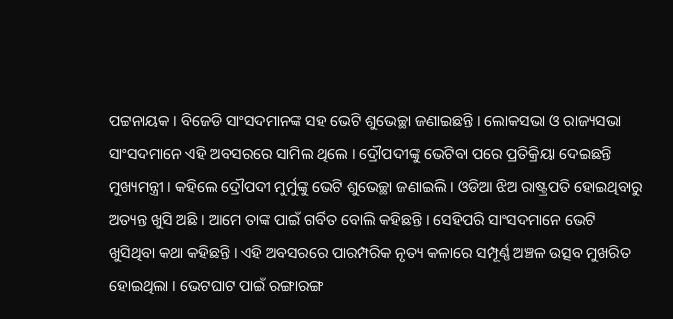ପଟ୍ଟନାୟକ । ବିଜେଡି ସାଂସଦମାନଙ୍କ ସହ ଭେଟି ଶୁଭେଚ୍ଛା ଜଣାଇଛନ୍ତି । ଲୋକସଭା ଓ ରାଜ୍ୟସଭା ସାଂସଦମାନେ ଏହି ଅବସରରେ ସାମିଲ ଥିଲେ । ଦ୍ରୌପଦୀଙ୍କୁ ଭେଟିବା ପରେ ପ୍ରତିକ୍ରିୟା ଦେଇଛନ୍ତି ମୁଖ୍ୟମନ୍ତ୍ରୀ । କହିଲେ ଦ୍ରୌପଦୀ ମୁର୍ମୁଙ୍କୁ ଭେଟି ଶୁଭେଚ୍ଛା ଜଣାଇଲି । ଓଡିଆ ଝିଅ ରାଷ୍ଟ୍ରପତି ହୋଇଥିବାରୁ ଅତ୍ୟନ୍ତ ଖୁସି ଅଛି । ଆମେ ତାଙ୍କ ପାଇଁ ଗର୍ବିତ ବୋଲି କହିଛନ୍ତି । ସେହିପରି ସାଂସଦମାନେ ଭେଟି ଖୁସିଥିବା କଥା କହିଛନ୍ତି । ଏହି ଅବସରରେ ପାରମ୍ପରିକ ନୃତ୍ୟ କଳାରେ ସମ୍ପୂର୍ଣ୍ଣ ଅଞ୍ଚଳ ଉତ୍ସବ ମୁଖରିତ ହୋଇଥିଲା । ଭେଟଘାଟ ପାଇଁ ରଙ୍ଗାରଙ୍ଗ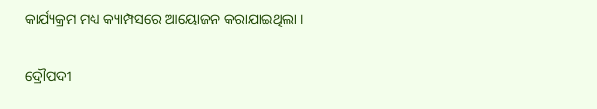କାର୍ଯ୍ୟକ୍ରମ ମଧ୍ୟ କ୍ୟାମ୍ପସରେ ଆୟୋଜନ କରାଯାଇଥିଲା ।

ଦ୍ରୌପଦୀ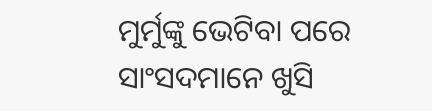ମୁର୍ମୁଙ୍କୁ ଭେଟିବା ପରେ ସାଂସଦମାନେ ଖୁସି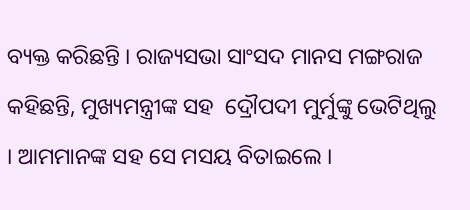ବ୍ୟକ୍ତ କରିଛନ୍ତି । ରାଜ୍ୟସଭା ସାଂସଦ ମାନସ ମଙ୍ଗରାଜ କହିଛନ୍ତି, ମୁଖ୍ୟମନ୍ତ୍ରୀଙ୍କ ସହ  ଦ୍ରୌପଦୀ ମୁର୍ମୁଙ୍କୁ ଭେଟିଥିଲୁ । ଆମମାନଙ୍କ ସହ ସେ ମସୟ ବିତାଇଲେ ।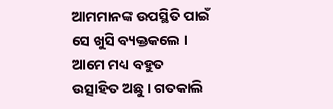ଆମମାନଙ୍କ ଉପସ୍ଥିତି ପାଇଁ ସେ ଖୁସି ବ୍ୟକ୍ତକଲେ । ଆମେ ମଧ୍ୟ ବହୁତ ଉତ୍ସାହିତ ଅଛୁ । ଗତକାଲି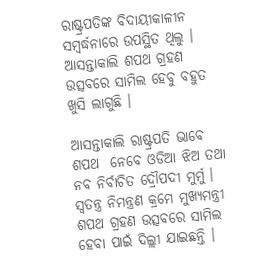ରାଷ୍ଟ୍ରପତିଙ୍କ ବିଦାୟୀକାଳୀନ ସମ୍ବର୍ଦ୍ଧନାରେ ଉପସ୍ଥିତ ଥିଲୁ । ଆସନ୍ତାକାଲି ଶପଥ ଗ୍ରହଣ ଉତ୍ସବରେ ସାମିଲ ହେବୁ ବହୁତ ଖୁସି ଲାଗୁଛି ।

ଆସନ୍ତାକାଲି ରାଷ୍ଟ୍ରପତି ଭାବେ ଶପଥ  ନେବେ ଓଡିଆ ଝିଅ ତଥା ନବ ନିର୍ବାଚିତ ଦ୍ରୌପଦୀ ମୁର୍ମୁ । ସ୍ୱତନ୍ତ୍ର ନିମନ୍ତ୍ରଣ କ୍ରମେ ମୁଖ୍ୟମନ୍ତ୍ରୀ ଶପଥ ଗ୍ରହଣ ଉତ୍ସବରେ ସାମିଲ ହେବା ପାଇଁ ଦିଲ୍ଲୀ ଯାଇଛନ୍ତି ।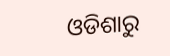ଓଡିଶାରୁ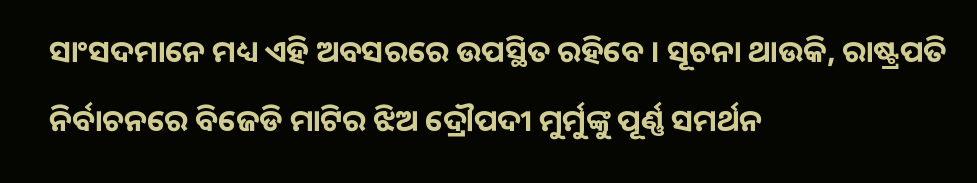ସାଂସଦମାନେ ମଧ୍ୟ ଏହି ଅବସରରେ ଉପସ୍ଥିତ ରହିବେ । ସୂଚନା ଥାଉକି, ରାଷ୍ଟ୍ରପତି ନିର୍ବାଚନରେ ବିଜେଡି ମାଟିର ଝିଅ ଦ୍ରୌପଦୀ ମୁର୍ମୁଙ୍କୁ ପୂର୍ଣ୍ଣ ସମର୍ଥନ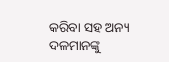କରିବା ସହ ଅନ୍ୟ ଦଳମାନଙ୍କୁ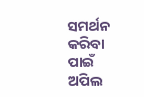ସମର୍ଥନ କରିବା ପାଇଁ ଅପିଲ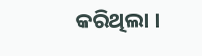କରିଥିଲା ।